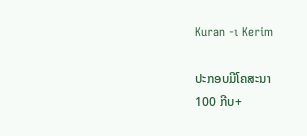Kuran -ı Kerim

ປະກອບມີໂຄສະນາ
100 ກີບ+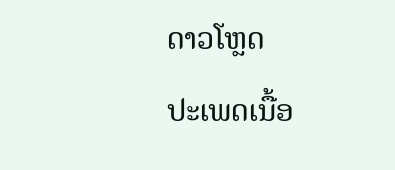ດາວໂຫຼດ
ປະເພດເນື້ອ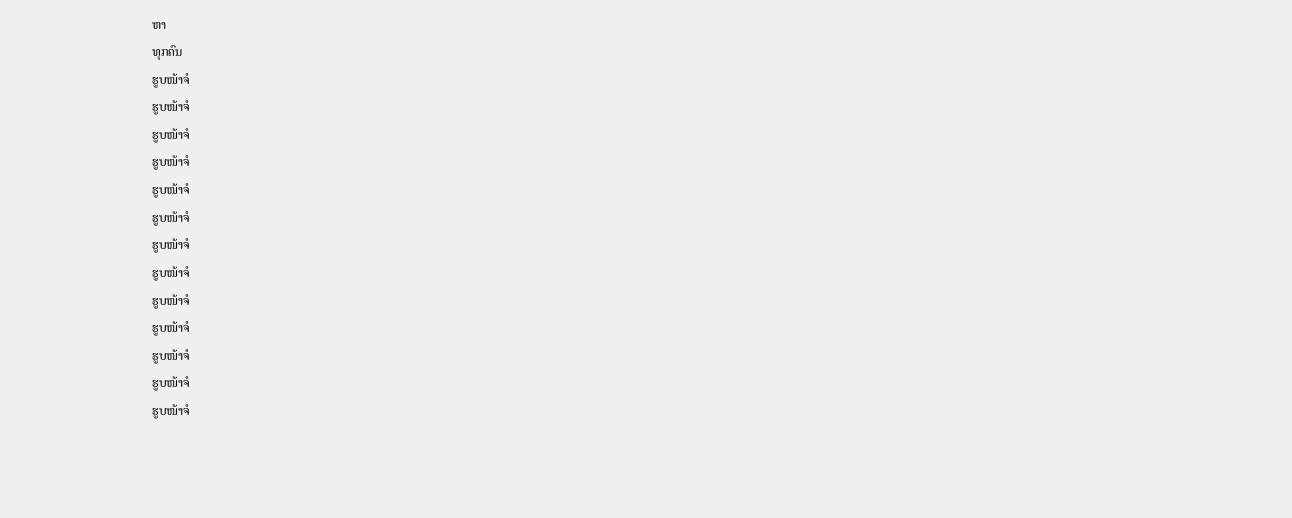ຫາ
ທຸກຄົນ
ຮູບໜ້າຈໍ
ຮູບໜ້າຈໍ
ຮູບໜ້າຈໍ
ຮູບໜ້າຈໍ
ຮູບໜ້າຈໍ
ຮູບໜ້າຈໍ
ຮູບໜ້າຈໍ
ຮູບໜ້າຈໍ
ຮູບໜ້າຈໍ
ຮູບໜ້າຈໍ
ຮູບໜ້າຈໍ
ຮູບໜ້າຈໍ
ຮູບໜ້າຈໍ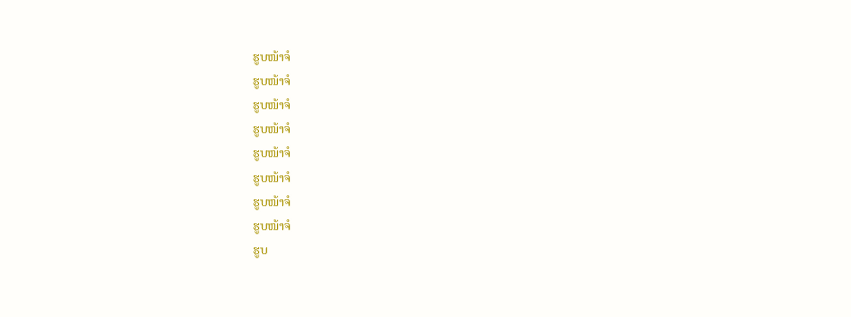ຮູບໜ້າຈໍ
ຮູບໜ້າຈໍ
ຮູບໜ້າຈໍ
ຮູບໜ້າຈໍ
ຮູບໜ້າຈໍ
ຮູບໜ້າຈໍ
ຮູບໜ້າຈໍ
ຮູບໜ້າຈໍ
ຮູບ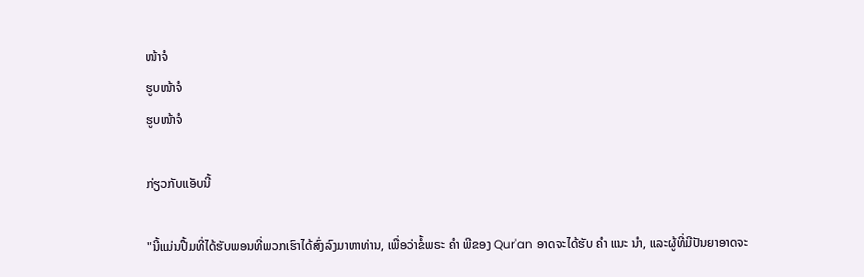ໜ້າຈໍ
ຮູບໜ້າຈໍ
ຮູບໜ້າຈໍ

ກ່ຽວກັບແອັບນີ້

"ນີ້ແມ່ນປື້ມທີ່ໄດ້ຮັບພອນທີ່ພວກເຮົາໄດ້ສົ່ງລົງມາຫາທ່ານ, ເພື່ອວ່າຂໍ້ພຣະ ຄຳ ພີຂອງ Qur'an ອາດຈະໄດ້ຮັບ ຄຳ ແນະ ນຳ, ແລະຜູ້ທີ່ມີປັນຍາອາດຈະ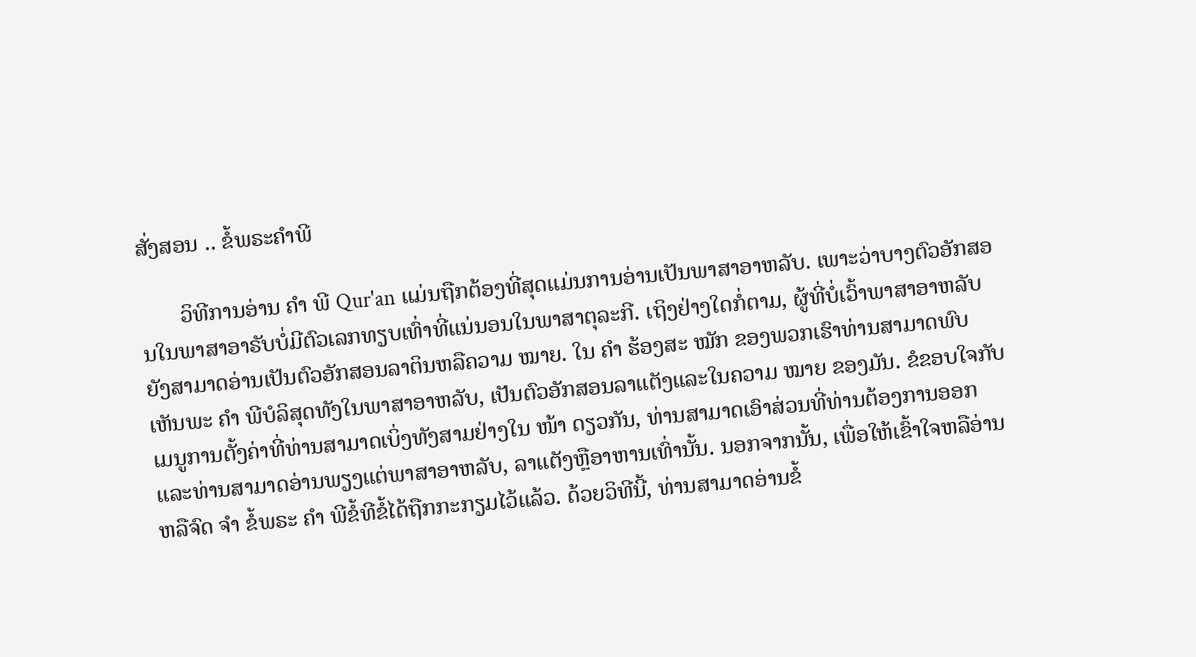ສັ່ງສອນ .. ຂໍ້ພຣະຄໍາພີ

       ວິທີການອ່ານ ຄຳ ພີ Qur'an ແມ່ນຖືກຕ້ອງທີ່ສຸດແມ່ນການອ່ານເປັນພາສາອາຫລັບ. ເພາະວ່າບາງຕົວອັກສອນໃນພາສາອາຣັບບໍ່ມີຕົວເລກທຽບເທົ່າທີ່ແນ່ນອນໃນພາສາຕຸລະກີ. ເຖິງຢ່າງໃດກໍ່ຕາມ, ຜູ້ທີ່ບໍ່ເວົ້າພາສາອາຫລັບຍັງສາມາດອ່ານເປັນຕົວອັກສອນລາຕິນຫລືຄວາມ ໝາຍ. ໃນ ຄຳ ຮ້ອງສະ ໝັກ ຂອງພວກເຮົາທ່ານສາມາດພົບເຫັນພະ ຄຳ ພີບໍລິສຸດທັງໃນພາສາອາຫລັບ, ເປັນຕົວອັກສອນລາແຕັງແລະໃນຄວາມ ໝາຍ ຂອງມັນ. ຂໍຂອບໃຈກັບເມນູການຕັ້ງຄ່າທີ່ທ່ານສາມາດເບິ່ງທັງສາມຢ່າງໃນ ໜ້າ ດຽວກັນ, ທ່ານສາມາດເອົາສ່ວນທີ່ທ່ານຕ້ອງການອອກແລະທ່ານສາມາດອ່ານພຽງແຕ່ພາສາອາຫລັບ, ລາແຕັງຫຼືອາຫານເທົ່ານັ້ນ. ນອກຈາກນັ້ນ, ເພື່ອໃຫ້ເຂົ້າໃຈຫລືອ່ານຫລືຈົດ ຈຳ ຂໍ້ພຣະ ຄຳ ພີຂໍ້ທີຂໍ້ໄດ້ຖືກກະກຽມໄວ້ແລ້ວ. ດ້ວຍວິທີນີ້, ທ່ານສາມາດອ່ານຂໍ້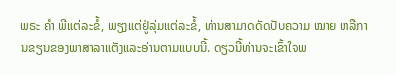ພຣະ ຄຳ ພີແຕ່ລະຂໍ້, ພຽງແຕ່ຢູ່ລຸ່ມແຕ່ລະຂໍ້, ທ່ານສາມາດດັດປັບຄວາມ ໝາຍ ຫລືການຂຽນຂອງພາສາລາແຕັງແລະອ່ານຕາມແບບນີ້. ດຽວນີ້ທ່ານຈະເຂົ້າໃຈພ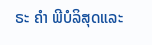ຣະ ຄຳ ພີບໍລິສຸດແລະ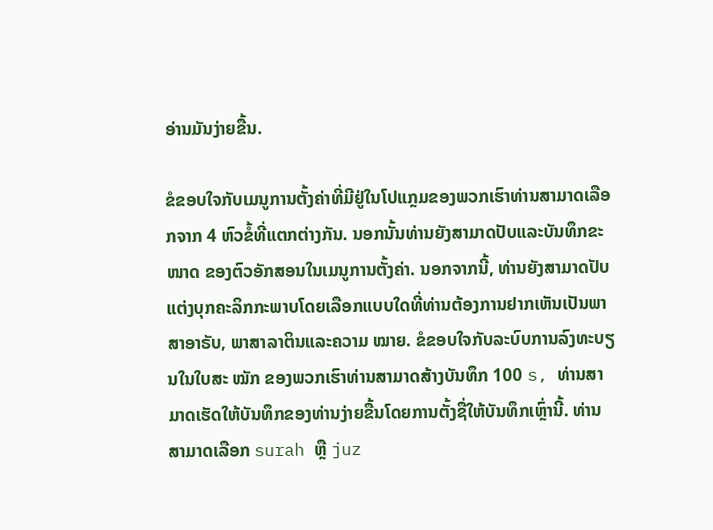ອ່ານມັນງ່າຍຂື້ນ.

ຂໍຂອບໃຈກັບເມນູການຕັ້ງຄ່າທີ່ມີຢູ່ໃນໂປແກຼມຂອງພວກເຮົາທ່ານສາມາດເລືອກຈາກ 4 ຫົວຂໍ້ທີ່ແຕກຕ່າງກັນ. ນອກນັ້ນທ່ານຍັງສາມາດປັບແລະບັນທຶກຂະ ໜາດ ຂອງຕົວອັກສອນໃນເມນູການຕັ້ງຄ່າ. ນອກຈາກນີ້, ທ່ານຍັງສາມາດປັບແຕ່ງບຸກຄະລິກກະພາບໂດຍເລືອກແບບໃດທີ່ທ່ານຕ້ອງການຢາກເຫັນເປັນພາສາອາຣັບ, ພາສາລາຕິນແລະຄວາມ ໝາຍ. ຂໍຂອບໃຈກັບລະບົບການລົງທະບຽນໃນໃບສະ ໝັກ ຂອງພວກເຮົາທ່ານສາມາດສ້າງບັນທຶກ 100 s, ທ່ານສາມາດເຮັດໃຫ້ບັນທຶກຂອງທ່ານງ່າຍຂື້ນໂດຍການຕັ້ງຊື່ໃຫ້ບັນທຶກເຫຼົ່ານີ້. ທ່ານສາມາດເລືອກ surah ຫຼື juz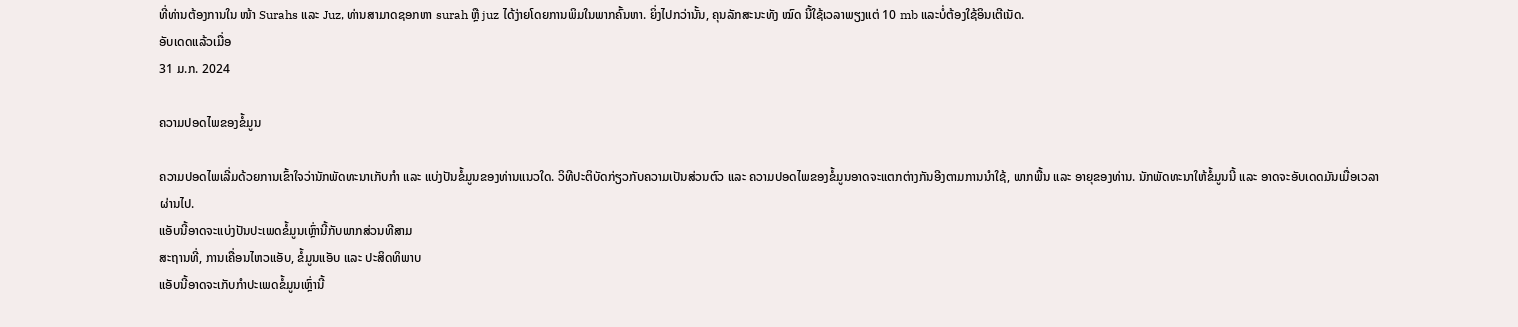ທີ່ທ່ານຕ້ອງການໃນ ໜ້າ Surahs ແລະ Juz, ທ່ານສາມາດຊອກຫາ surah ຫຼື juz ໄດ້ງ່າຍໂດຍການພິມໃນພາກຄົ້ນຫາ. ຍິ່ງໄປກວ່ານັ້ນ, ຄຸນລັກສະນະທັງ ໝົດ ນີ້ໃຊ້ເວລາພຽງແຕ່ 10 mb ແລະບໍ່ຕ້ອງໃຊ້ອິນເຕີເນັດ.
ອັບເດດແລ້ວເມື່ອ
31 ມ.ກ. 2024

ຄວາມປອດໄພຂອງຂໍ້ມູນ

ຄວາມປອດໄພເລີ່ມດ້ວຍການເຂົ້າໃຈວ່ານັກພັດທະນາເກັບກຳ ແລະ ແບ່ງປັນຂໍ້ມູນຂອງທ່ານແນວໃດ. ວິທີປະຕິບັດກ່ຽວກັບຄວາມເປັນສ່ວນຕົວ ແລະ ຄວາມປອດໄພຂອງຂໍ້ມູນອາດຈະແຕກຕ່າງກັນອີງຕາມການນຳໃຊ້, ພາກພື້ນ ແລະ ອາຍຸຂອງທ່ານ. ນັກພັດທະນາໃຫ້ຂໍ້ມູນນີ້ ແລະ ອາດຈະອັບເດດມັນເມື່ອເວລາຜ່ານໄປ.
ແອັບນີ້ອາດຈະແບ່ງປັນປະເພດຂໍ້ມູນເຫຼົ່ານີ້ກັບພາກສ່ວນທີສາມ
ສະຖານທີ່, ການເຄື່ອນໄຫວແອັບ, ຂໍ້ມູນແອັບ ແລະ ປະສິດທິພາບ
ແອັບນີ້ອາດຈະເກັບກຳປະເພດຂໍ້ມູນເຫຼົ່ານີ້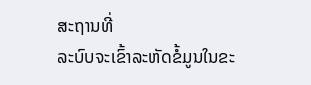ສະຖານທີ່
ລະບົບຈະເຂົ້າລະຫັດຂໍ້ມູນໃນຂະ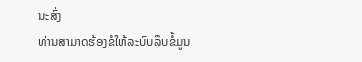ນະສົ່ງ
ທ່ານສາມາດຮ້ອງຂໍໃຫ້ລະບົບລຶບຂໍ້ມູນ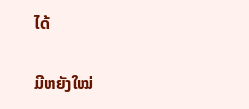ໄດ້

ມີຫຍັງໃໝ່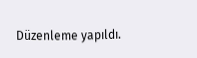Düzenleme yapıldı.